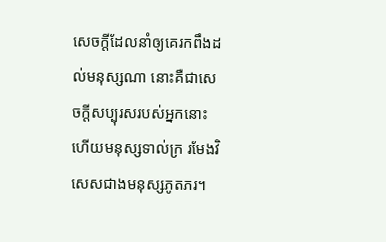សេចក្ដីដែលនាំឲ្យគេរកពឹងដល់មនុស្សណា នោះគឺជាសេចក្ដីសប្បុរសរបស់អ្នកនោះ ហើយមនុស្សទាល់ក្រ រមែងវិសេសជាងមនុស្សភូតភរ។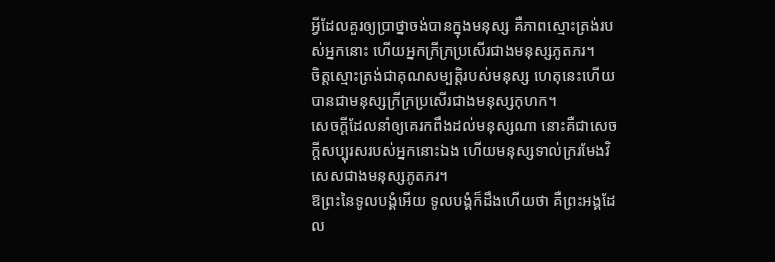អ្វីដែលគួរឲ្យប្រាថ្នាចង់បានក្នុងមនុស្ស គឺភាពស្មោះត្រង់របស់អ្នកនោះ ហើយអ្នកក្រីក្រប្រសើរជាងមនុស្សភូតភរ។
ចិត្តស្មោះត្រង់ជាគុណសម្បត្តិរបស់មនុស្ស ហេតុនេះហើយបានជាមនុស្សក្រីក្រប្រសើរជាងមនុស្សកុហក។
សេចក្ដីដែលនាំឲ្យគេរកពឹងដល់មនុស្សណា នោះគឺជាសេចក្ដីសប្បុរសរបស់អ្នកនោះឯង ហើយមនុស្សទាល់ក្ររមែងវិសេសជាងមនុស្សភូតភរ។
ឱព្រះនៃទូលបង្គំអើយ ទូលបង្គំក៏ដឹងហើយថា គឺព្រះអង្គដែល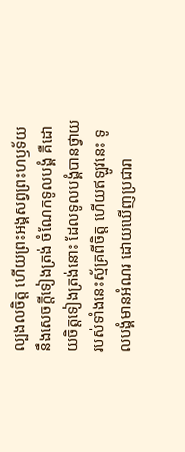ល្បងលចិត្ត ហើយព្រះអង្គសព្វព្រះហឫទ័យនឹងសេចក្ដីទៀងត្រង់ ចំណែកទូលបង្គំ គឺដោយចិត្តទៀងត្រង់នោះ ដែលទូលបង្គំបានថ្វាយរបស់ទាំងនេះស្ម័គ្រពីចិត្ត ហើយឥឡូវនេះ ទូលបង្គំមានអំណរ ដោយឃើញប្រជារា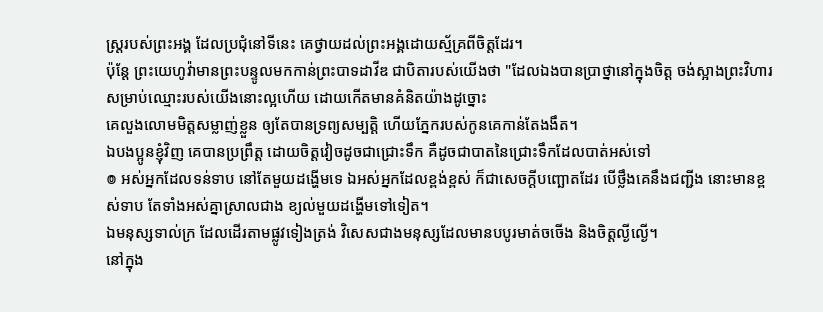ស្ត្ររបស់ព្រះអង្គ ដែលប្រជុំនៅទីនេះ គេថ្វាយដល់ព្រះអង្គដោយស្ម័គ្រពីចិត្តដែរ។
ប៉ុន្តែ ព្រះយេហូវ៉ាមានព្រះបន្ទូលមកកាន់ព្រះបាទដាវីឌ ជាបិតារបស់យើងថា "ដែលឯងបានប្រាថ្នានៅក្នុងចិត្ត ចង់ស្អាងព្រះវិហារសម្រាប់ឈ្មោះរបស់យើងនោះល្អហើយ ដោយកើតមានគំនិតយ៉ាងដូច្នោះ
គេលួងលោមមិត្តសម្លាញ់ខ្លួន ឲ្យតែបានទ្រព្យសម្បត្តិ ហើយភ្នែករបស់កូនគេកាន់តែងងឹត។
ឯបងប្អូនខ្ញុំវិញ គេបានប្រព្រឹត្ត ដោយចិត្តវៀចដូចជាជ្រោះទឹក គឺដូចជាបាតនៃជ្រោះទឹកដែលបាត់អស់ទៅ
៙ អស់អ្នកដែលទន់ទាប នៅតែមួយដង្ហើមទេ ឯអស់អ្នកដែលខ្ពង់ខ្ពស់ ក៏ជាសេចក្ដីបញ្ឆោតដែរ បើថ្លឹងគេនឹងជញ្ជីង នោះមានខ្ពស់ទាប តែទាំងអស់គ្នាស្រាលជាង ខ្យល់មួយដង្ហើមទៅទៀត។
ឯមនុស្សទាល់ក្រ ដែលដើរតាមផ្លូវទៀងត្រង់ វិសេសជាងមនុស្សដែលមានបបូរមាត់ចចើង និងចិត្តល្ងីល្ងើ។
នៅក្នុង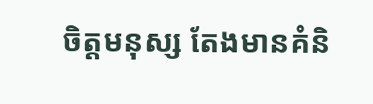ចិត្តមនុស្ស តែងមានគំនិ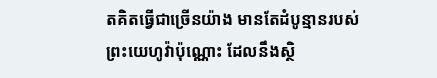តគិតធ្វើជាច្រើនយ៉ាង មានតែដំបូន្មានរបស់ព្រះយេហូវ៉ាប៉ុណ្ណោះ ដែលនឹងស្ថិ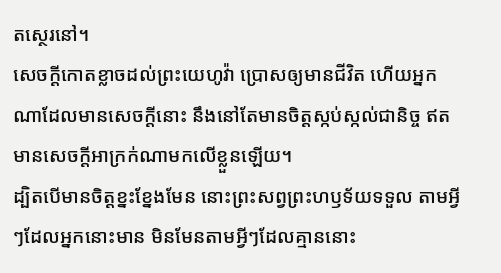តស្ថេរនៅ។
សេចក្ដីកោតខ្លាចដល់ព្រះយេហូវ៉ា ប្រោសឲ្យមានជីវិត ហើយអ្នកណាដែលមានសេចក្ដីនោះ នឹងនៅតែមានចិត្តស្កប់ស្កល់ជានិច្ច ឥតមានសេចក្ដីអាក្រក់ណាមកលើខ្លួនឡើយ។
ដ្បិតបើមានចិត្តខ្នះខ្នែងមែន នោះព្រះសព្វព្រះហឫទ័យទទួល តាមអ្វីៗដែលអ្នកនោះមាន មិនមែនតាមអ្វីៗដែលគ្មាននោះ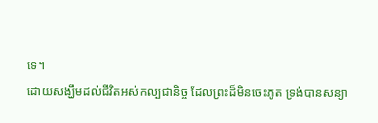ទេ។
ដោយសង្ឃឹមដល់ជីវិតអស់កល្បជានិច្ច ដែលព្រះដ៏មិនចេះភូត ទ្រង់បានសន្យា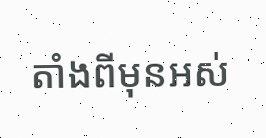តាំងពីមុនអស់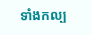ទាំងកល្ប